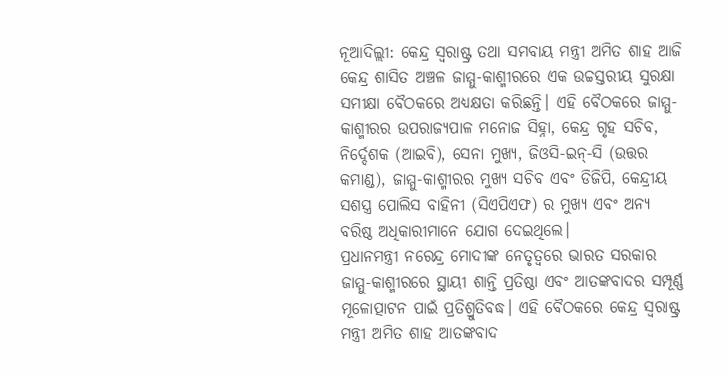ନୂଆଦିଲ୍ଲୀ: କେନ୍ଦ୍ର ସ୍ୱରାଷ୍ଟ୍ର ତଥା ସମବାୟ ମନ୍ତ୍ରୀ ଅମିତ ଶାହ ଆଜି କେନ୍ଦ୍ର ଶାସିତ ଅଞ୍ଚଳ ଜାମ୍ମୁ-କାଶ୍ମୀରରେ ଏକ ଉଚ୍ଚସ୍ତରୀୟ ସୁରକ୍ଷା ସମୀକ୍ଷା ବୈଠକରେ ଅଧ୍ୟକ୍ଷତା କରିଛନ୍ତି। ଏହି ବୈଠକରେ ଜାମ୍ମୁ-କାଶ୍ମୀରର ଉପରାଜ୍ୟପାଳ ମନୋଜ ସିହ୍ନା, କେନ୍ଦ୍ର ଗୃହ ସଚିବ, ନିର୍ଦ୍ଦେଶକ (ଆଇବି), ସେନା ମୁଖ୍ୟ, ଜିଓସି-ଇନ୍-ସି (ଉତ୍ତର କମାଣ୍ଡ), ଜାମ୍ମୁ-କାଶ୍ମୀରର ମୁଖ୍ୟ ସଚିବ ଏବଂ ଡିଜିପି, କେନ୍ଦ୍ରୀୟ ସଶସ୍ତ୍ର ପୋଲିସ ବାହିନୀ (ସିଏପିଏଫ) ର ମୁଖ୍ୟ ଏବଂ ଅନ୍ୟ ବରିଷ୍ଠ ଅଧିକାରୀମାନେ ଯୋଗ ଦେଇଥିଲେ।
ପ୍ରଧାନମନ୍ତ୍ରୀ ନରେନ୍ଦ୍ର ମୋଦୀଙ୍କ ନେତୃତ୍ୱରେ ଭାରତ ସରକାର ଜାମ୍ମୁ-କାଶ୍ମୀରରେ ସ୍ଥାୟୀ ଶାନ୍ତି ପ୍ରତିଷ୍ଠା ଏବଂ ଆତଙ୍କବାଦର ସମ୍ପୂର୍ଣ୍ଣ ମୂଳୋତ୍ପାଟନ ପାଇଁ ପ୍ରତିଶ୍ରୁତିବଦ୍ଧ। ଏହି ବୈଠକରେ କେନ୍ଦ୍ର ସ୍ୱରାଷ୍ଟ୍ର ମନ୍ତ୍ରୀ ଅମିତ ଶାହ ଆତଙ୍କବାଦ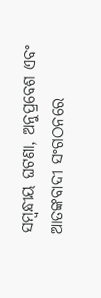ସମ୍ବନ୍ଧୀୟ ଘଟଣା, ଅନୁପ୍ରବେଶ ଏବଂ ଆତଙ୍କବାଦୀ ସଂଗଠନରେ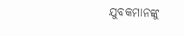ଯୁବକମାନଙ୍କୁ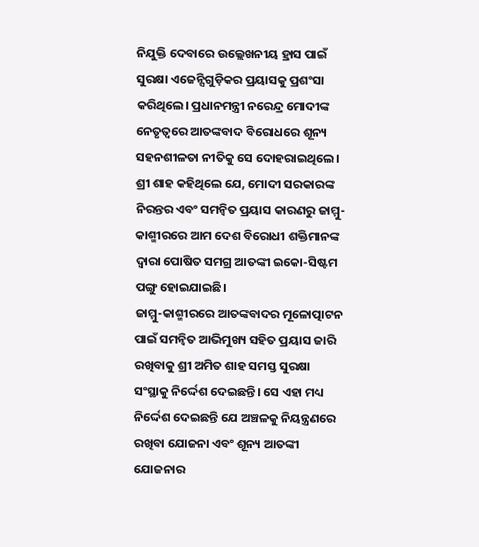ନିଯୁକ୍ତି ଦେବାରେ ଉଲ୍ଲେଖନୀୟ ହ୍ରାସ ପାଇଁ ସୁରକ୍ଷା ଏଜେନ୍ସିଗୁଡ଼ିକର ପ୍ରୟାସକୁ ପ୍ରଶଂସା କରିଥିଲେ। ପ୍ରଧାନମନ୍ତ୍ରୀ ନରେନ୍ଦ୍ର ମୋଦୀଙ୍କ ନେତୃତ୍ୱରେ ଆତଙ୍କବାଦ ବିରୋଧରେ ଶୂନ୍ୟ ସହନଶୀଳତା ନୀତିକୁ ସେ ଦୋହରାଇଥିଲେ। ଶ୍ରୀ ଶାହ କହିଥିଲେ ଯେ, ମୋଦୀ ସରକାରଙ୍କ ନିରନ୍ତର ଏବଂ ସମନ୍ୱିତ ପ୍ରୟାସ କାରଣରୁ ଜାମ୍ମୁ-କାଶ୍ମୀରରେ ଆମ ଦେଶ ବିରୋଧୀ ଶକ୍ତିମାନଙ୍କ ଦ୍ୱାରା ପୋଷିତ ସମଗ୍ର ଆତଙ୍କୀ ଇକୋ-ସିଷ୍ଟମ ପଙ୍ଗୁ ହୋଇଯାଇଛି।
ଜାମ୍ମୁ-କାଶ୍ମୀରରେ ଆତଙ୍କବାଦର ମୂଳୋତ୍ପାଟନ ପାଇଁ ସମନ୍ୱିତ ଆଭିମୁଖ୍ୟ ସହିତ ପ୍ରୟାସ ଜାରି ରଖିବାକୁ ଶ୍ରୀ ଅମିତ ଶାହ ସମସ୍ତ ସୁରକ୍ଷା ସଂସ୍ଥାକୁ ନିର୍ଦ୍ଦେଶ ଦେଇଛନ୍ତି। ସେ ଏହା ମଧ୍ୟ ନିର୍ଦ୍ଦେଶ ଦେଇଛନ୍ତି ଯେ ଅଞ୍ଚଳକୁ ନିୟନ୍ତ୍ରଣରେ ରଖିବା ଯୋଜନା ଏବଂ ଶୂନ୍ୟ ଆତଙ୍କୀ ଯୋଜନାର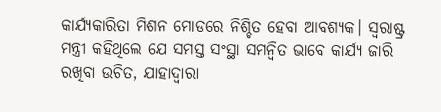କାର୍ଯ୍ୟକାରିତା ମିଶନ ମୋଡରେ ନିଶ୍ଚିତ ହେବା ଆବଶ୍ୟକ। ସ୍ୱରାଷ୍ଟ୍ର ମନ୍ତ୍ରୀ କହିଥିଲେ ଯେ ସମସ୍ତ ସଂସ୍ଥା ସମନ୍ୱିତ ଭାବେ କାର୍ଯ୍ୟ ଜାରି ରଖିବା ଉଚିତ, ଯାହାଦ୍ୱାରା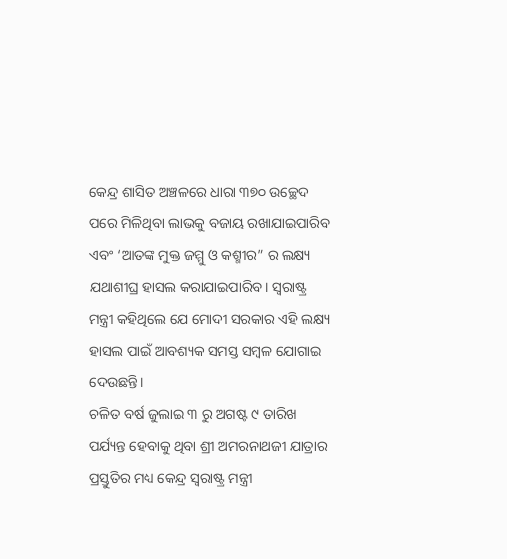କେନ୍ଦ୍ର ଶାସିତ ଅଞ୍ଚଳରେ ଧାରା ୩୭୦ ଉଚ୍ଛେଦ ପରେ ମିଳିଥିବା ଲାଭକୁ ବଜାୟ ରଖାଯାଇପାରିବ ଏବଂ ‘ଆତଙ୍କ ମୁକ୍ତ ଜମ୍ମୁ ଓ କଶ୍ମୀର” ର ଲକ୍ଷ୍ୟ ଯଥାଶୀଘ୍ର ହାସଲ କରାଯାଇପାରିବ। ସ୍ୱରାଷ୍ଟ୍ର ମନ୍ତ୍ରୀ କହିଥିଲେ ଯେ ମୋଦୀ ସରକାର ଏହି ଲକ୍ଷ୍ୟ ହାସଲ ପାଇଁ ଆବଶ୍ୟକ ସମସ୍ତ ସମ୍ବଳ ଯୋଗାଇ ଦେଉଛନ୍ତି।
ଚଳିତ ବର୍ଷ ଜୁଲାଇ ୩ ରୁ ଅଗଷ୍ଟ ୯ ତାରିଖ ପର୍ଯ୍ୟନ୍ତ ହେବାକୁ ଥିବା ଶ୍ରୀ ଅମରନାଥଜୀ ଯାତ୍ରାର ପ୍ରସ୍ତୁତିର ମଧ୍ୟ କେନ୍ଦ୍ର ସ୍ୱରାଷ୍ଟ୍ର ମନ୍ତ୍ରୀ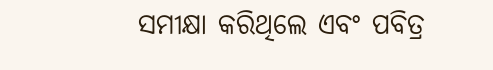ସମୀକ୍ଷା କରିଥିଲେ ଏବଂ ପବିତ୍ର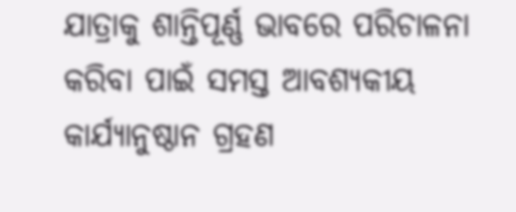ଯାତ୍ରାକୁ ଶାନ୍ତିପୂର୍ଣ୍ଣ ଭାବରେ ପରିଚାଳନା କରିବା ପାଇଁ ସମସ୍ତ ଆବଶ୍ୟକୀୟ କାର୍ଯ୍ୟାନୁଷ୍ଠାନ ଗ୍ରହଣ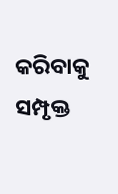କରିବାକୁ ସମ୍ପୃକ୍ତ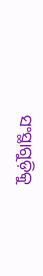ସଂସ୍ଥାଗୁଡ଼ିକୁ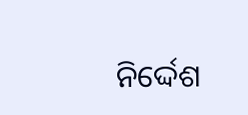ନିର୍ଦ୍ଦେଶ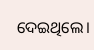ଦେଇଥିଲେ।